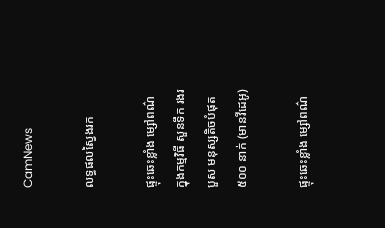CamNews

លទ្ធផលស្វៃងរក

ផ្ទុះឆេះខ្លាំង ម្សៅពណ៌ ក្នុងកម្មវិធី សួនទឹក រងរបួស មនុស្សតិចបំផុត ៥០០ នាក់ (មានវីដេអូ)

ផ្ទុះឆេះខ្លាំង ម្សៅពណ៌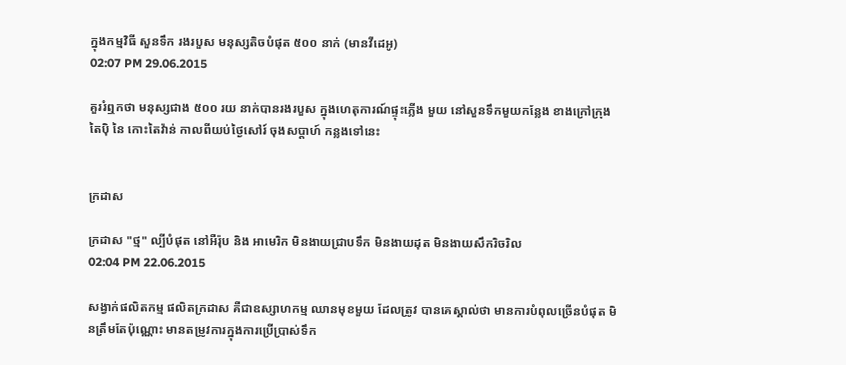ក្នុងកម្មវិធី សួនទឹក រងរបួស មនុស្សតិចបំផុត ៥០០ នាក់ (មានវីដេអូ)
02:07 PM 29.06.2015

គួររំឮកថា មនុស្សជាង ៥០០ រយ នាក់បានរងរបួស ក្នុងហេតុការណ៍ផ្ទុះភ្លើង មួយ នៅសួនទឹកមួយកន្លែង ខាងក្រៅក្រុង តៃប៉ិ នៃ កោះតៃវ៉ាន់ កាលពីយប់ថ្ងៃសៅរ៍ ចុងសប្តាហ៍ កន្លងទៅនេះ


ក្រដាស

ក្រដាស "ថ្ម" ល្បីបំផុត នៅអឺរ៉ុប និង អាមេរិក មិនងាយជ្រាបទឹក មិនងាយដុត មិនងាយសឹករិចរិល
02:04 PM 22.06.2015

សង្វាក់ផលិតកម្ម ផលិតក្រដាស គឺជាឧស្សាហកម្ម ឈានមុខមួយ ដែលត្រូវ បានគេស្គាល់ថា មានការបំពុលច្រើនបំផុត មិនត្រឹមតែប៉ុណ្ណោះ មានតម្រូវការក្នុងការប្រើប្រាស់ទឹក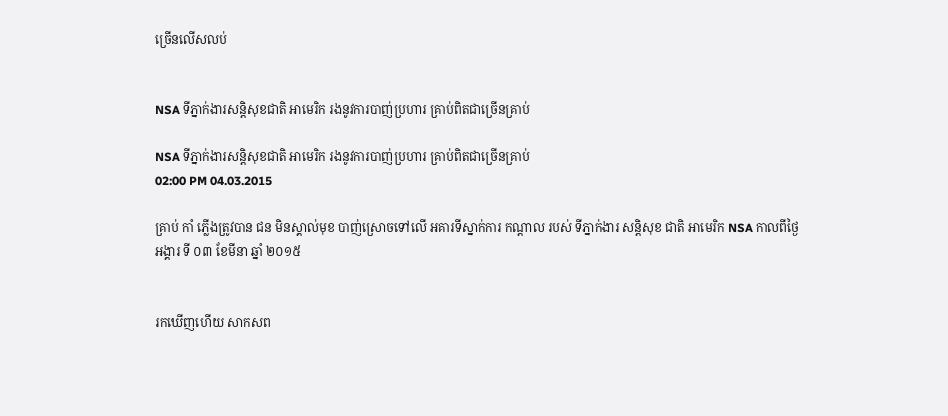ច្រើនលើសលប់


NSA ទីភ្នាក់ងារសន្តិសុខជាតិ អាមេរិក រងនូវការបាញ់ប្រហារ គ្រាប់ពិតជាច្រើនគ្រាប់

NSA ទីភ្នាក់ងារសន្តិសុខជាតិ អាមេរិក រងនូវការបាញ់ប្រហារ គ្រាប់ពិតជាច្រើនគ្រាប់
02:00 PM 04.03.2015

គ្រាប់ កាំ ភ្លើងត្រូវបាន ជន មិនស្គាល់មុខ បាញ់ស្រោចទៅលើ អគារទីស្នាក់ការ កណ្តាល របស់ ទីភ្នាក់ងារ សន្តិសុខ ជាតិ អាមេរិក NSA កាលពីថ្ងៃអង្គារ ទី ០៣ ខែមីនា ឆ្នាំ ២០១៥


រកឃើញហើយ សាកសព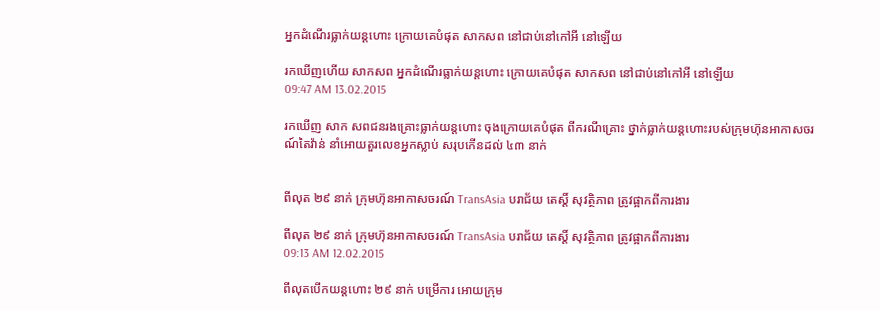អ្នកដំណើរធ្លាក់យន្តហោះ ក្រោយគេបំផុត សាកសព នៅជាប់នៅកៅអី នៅឡើយ

រកឃើញហើយ សាកសព អ្នកដំណើរធ្លាក់យន្តហោះ ក្រោយគេបំផុត សាកសព នៅជាប់នៅកៅអី នៅឡើយ
09:47 AM 13.02.2015

រកឃើញ សាក សពជនរងគ្រោះធ្លាក់យន្តហោះ ចុងក្រោយគេបំផុត ពីករណីគ្រោះ ថ្នាក់ធ្លាក់យន្តហោះរបស់ក្រុមហ៊ុនអាកាសចរណ៍តៃវ៉ាន់ នាំអោយតួរលេខអ្នកស្លាប់ សរុបកើនដល់ ៤៣ នាក់


ពីលុត ២៩ នាក់ ក្រុមហ៊ុនអាកាសចរណ៍ TransAsia បរាជ័យ តេស្តិ៍ សុវត្ថិភាព ត្រូវផ្អាកពីការងារ

ពីលុត ២៩ នាក់ ក្រុមហ៊ុនអាកាសចរណ៍ TransAsia បរាជ័យ តេស្តិ៍ សុវត្ថិភាព ត្រូវផ្អាកពីការងារ
09:13 AM 12.02.2015

ពីលុតបើកយន្តហោះ ២៩ នាក់ បម្រើការ អោយក្រុម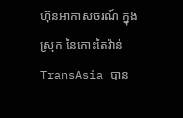ហ៊ុនអាកាសចរណ៍ ក្នុងស្រុក នៃកោះតៃវ៉ាន់ TransAsia បាន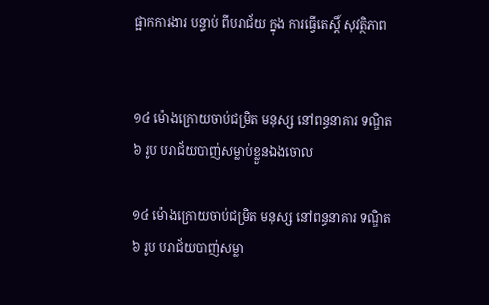ផ្អាកការងារ បន្ទាប់ ពីបរាជ័យ ក្នុង ការធ្វើតេស្តិ៍ សុវត្ថិភាព


១៤ ម៉ោងក្រោយចាប់ជម្រិត មនុស្ស នៅពន្ធនាគារ ទណ្ឌិត ៦ រូប បរាជ័យបាញ់សម្លាប់ខ្លួនឯងចោល

១៤ ម៉ោងក្រោយចាប់ជម្រិត មនុស្ស នៅពន្ធនាគារ ទណ្ឌិត ៦ រូប បរាជ័យបាញ់សម្លា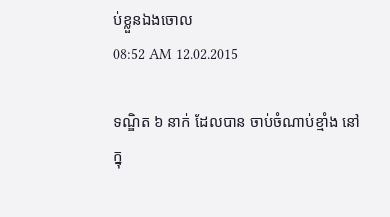ប់ខ្លួនឯងចោល
08:52 AM 12.02.2015

ទណ្ឌិត ៦ នាក់ ដែលបាន ចាប់ចំណាប់ខ្មាំង នៅក្នុ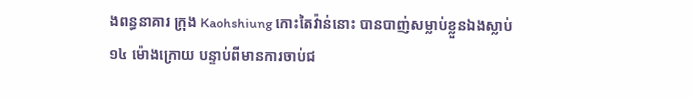ងពន្ធនាគារ ក្រុង Kaohshiung កោះតៃវ៉ាន់នោះ បានបាញ់សម្លាប់ខ្លួនឯងស្លាប់ ១៤ ម៉ោងក្រោយ បន្ទាប់ពីមានការចាប់ជ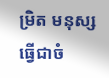ម្រិត មនុស្ស ធ្វើជាចំ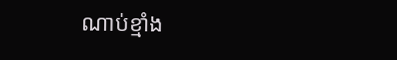ណាប់ខ្មាំង